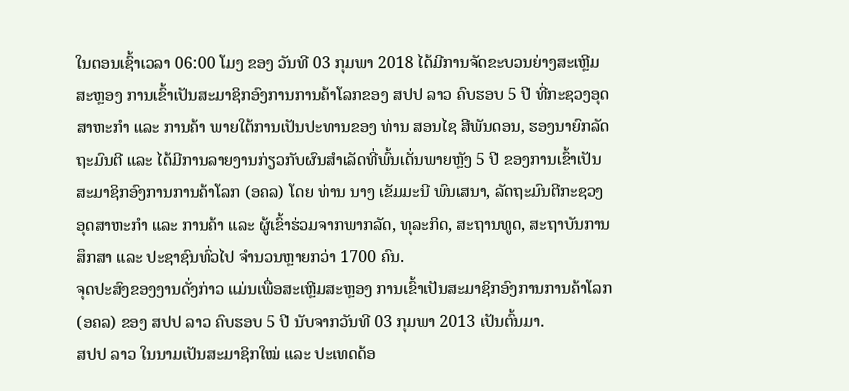ໃນຕອນເຊົ້າເວລາ 06:00 ໂມງ ຂອງ ວັນທີ 03 ກຸມພາ 2018 ໄດ້ມີການຈັດຂະບວນຍ່າງສະເຫຼີມສະຫຼອງ ການເຂົ້າເປັນສະມາຊິກອົງການການຄ້າໂລກຂອງ ສປປ ລາວ ຄົບຮອບ 5 ປີ ທີ່ກະຊວງອຸດສາຫະກຳ ແລະ ການຄ້າ ພາຍໃຕ້ການເປັນປະທານຂອງ ທ່ານ ສອນໄຊ ສີພັນດອນ, ຮອງນາຍົກລັດຖະມົນຕີ ແລະ ໄດ້ມີການລາຍງານກ່ຽວກັບຜົນສໍາເລັດທີ່ພົ້ນເດັ່ນພາຍຫຼັງ 5 ປີ ຂອງການເຂົ້າເປັນສະມາຊິກອົງການການຄ້າໂລກ (ອຄລ) ໂດຍ ທ່ານ ນາງ ເຂັມມະນີ ພົນເສນາ, ລັດຖະມົນຕີກະຊວງອຸດສາຫະກໍາ ແລະ ການຄ້າ ແລະ ຜູ້ເຂົ້າຮ່ວມຈາກພາກລັດ, ທຸລະກິດ, ສະຖານທູດ, ສະຖາບັນການສຶກສາ ແລະ ປະຊາຊົນທົ່ວໄປ ຈຳນວນຫຼາຍກວ່າ 1700 ຄົນ.
ຈຸດປະສົງຂອງງານດັ່ງກ່າວ ແມ່ນເພື່ອສະເຫຼີມສະຫຼອງ ການເຂົ້າເປັນສະມາຊິກອົງການການຄ້າໂລກ (ອຄລ) ຂອງ ສປປ ລາວ ຄົບຮອບ 5 ປີ ນັບຈາກວັນທີ 03 ກຸມພາ 2013 ເປັນຕົ້ນມາ.
ສປປ ລາວ ໃນນາມເປັນສະມາຊິກໃໝ່ ແລະ ປະເທດດ້ອ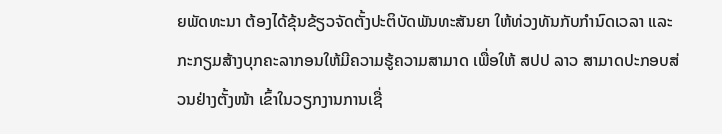ຍພັດທະນາ ຕ້ອງໄດ້ຂຸ້ນຂ້ຽວຈັດຕັ້ງປະຕິບັດພັນທະສັນຍາ ໃຫ້ທ່ວງທັນກັບກຳນົດເວລາ ແລະ ກະກຽມສ້າງບຸກຄະລາກອນໃຫ້ມີຄວາມຮູ້ຄວາມສາມາດ ເພື່ອໃຫ້ ສປປ ລາວ ສາມາດປະກອບສ່ວນຢ່າງຕັ້ງໜ້າ ເຂົ້າໃນວຽກງານການເຊື່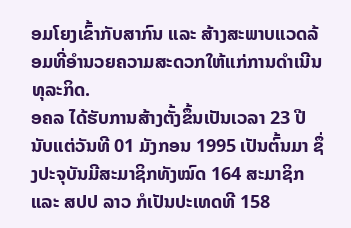ອມໂຍງເຂົ້າກັບສາກົນ ແລະ ສ້າງສະພາບແວດລ້ອມທີ່ອໍານວຍຄວາມສະດວກໃຫ້ແກ່ການດໍາເນີນທຸລະກິດ.
ອຄລ ໄດ້ຮັບການສ້າງຕັ້ງຂຶ້ນເປັນເວລາ 23 ປີ ນັບແຕ່ວັນທີ 01 ມັງກອນ 1995 ເປັນຕົ້ນມາ ຊຶ່ງປະຈຸບັນມີສະມາຊິກທັງໝົດ 164 ສະມາຊິກ ແລະ ສປປ ລາວ ກໍເປັນປະເທດທີ 158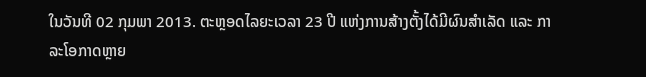ໃນວັນທີ 02 ກຸມພາ 2013. ຕະຫຼອດໄລຍະເວລາ 23 ປີ ແຫ່ງການສ້າງຕັ້ງໄດ້ມີຜົນສຳເລັດ ແລະ ກາລະໂອກາດຫຼາຍ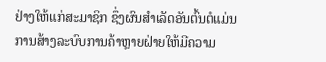ຢ່າງໃຫ້ແກ່ສະມາຊິກ ຊຶ່ງຜົນສໍາເລັດອັນຕົ້ນຕໍແມ່ນ ການສ້າງລະບົບການຄ້າຫຼາຍຝ່າຍໃຫ້ມີຄວາມ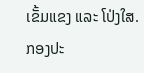ເຂັ້ມແຂງ ແລະ ໂປ່ງໃສ.
ກອງປະ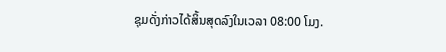ຊຸມດັ່ງກ່າວໄດ້ສິ້ນສຸດລົງໃນເວລາ 08:00 ໂມງ.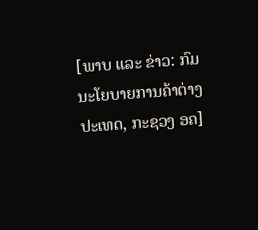[ພາບ ແລະ ຂ່າວ: ກົມນະໂຍບາຍການຄ້າຕ່າງປະເທດ, ກະຊວງ ອຄ]